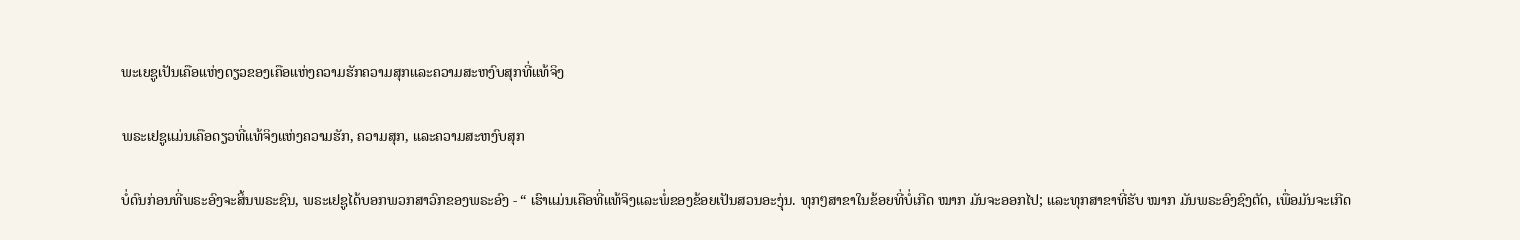ພະເຍຊູເປັນເຄືອແຫ່ງດຽວຂອງເຄືອແຫ່ງຄວາມຮັກຄວາມສຸກແລະຄວາມສະຫງົບສຸກທີ່ແທ້ຈິງ

ພຣະເຢຊູແມ່ນເຄືອດຽວທີ່ແທ້ຈິງແຫ່ງຄວາມຮັກ, ຄວາມສຸກ, ແລະຄວາມສະຫງົບສຸກ

ບໍ່ດົນກ່ອນທີ່ພຣະອົງຈະສິ້ນພຣະຊົນ, ພຣະເຢຊູໄດ້ບອກພວກສາວົກຂອງພຣະອົງ - “ ເຮົາແມ່ນເຄືອທີ່ແທ້ຈິງແລະພໍ່ຂອງຂ້ອຍເປັນສວນອະງຸ່ນ. ທຸກໆສາຂາໃນຂ້ອຍທີ່ບໍ່ເກີດ ໝາກ ມັນຈະອອກໄປ; ແລະທຸກສາຂາທີ່ຮັບ ໝາກ ມັນພຣະອົງຊົງຕັດ, ເພື່ອມັນຈະເກີດ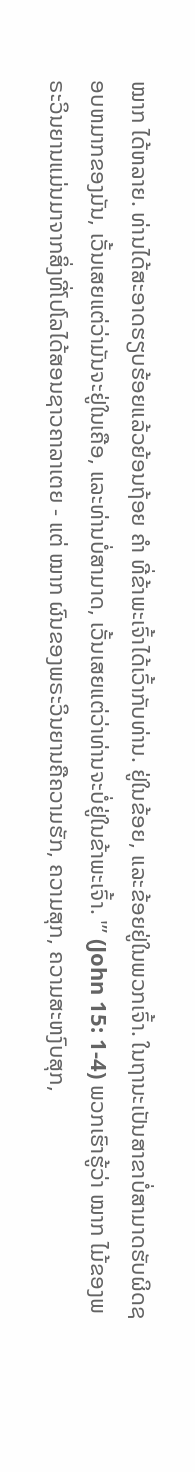ໝາກ ໄດ້ຫລາຍ. ທ່ານໄດ້ສະອາດຮຽບຮ້ອຍແລ້ວຍ້ອນຖ້ອຍ ຄຳ ທີ່ຂ້າພະເຈົ້າໄດ້ເວົ້າກັບທ່ານ. ຢູ່ໃນຂ້ອຍ, ແລະຂ້ອຍຢູ່ໃນພວກເຈົ້າ. ໃນຖານະເປັນສາຂາບໍ່ສາມາດຮັບຜິດຊອບຫມາກຂອງມັນ, ເວັ້ນເສຍແຕ່ວ່າມັນຈະຢູ່ໃນເຄືອ, ແລະທ່ານບໍ່ສາມາດ, ເວັ້ນເສຍແຕ່ວ່າທ່ານຈະບໍ່ຢູ່ໃນຂ້າພະເຈົ້າ. '” (John 15: 1-4) ພວກເຮົາຮູ້ວ່າ ໝາກ ໄມ້ຂອງພຣະວິນຍານແມ່ນມາຈາກສິ່ງທີ່ໂປໂລໄດ້ສອນຊາວຄາລາເຕຍ - ແຕ່ ໝາກ ຜົນຂອງພຣະວິນຍານຄືຄວາມຮັກ, ຄວາມສຸກ, ຄວາມສະຫງົບສຸກ,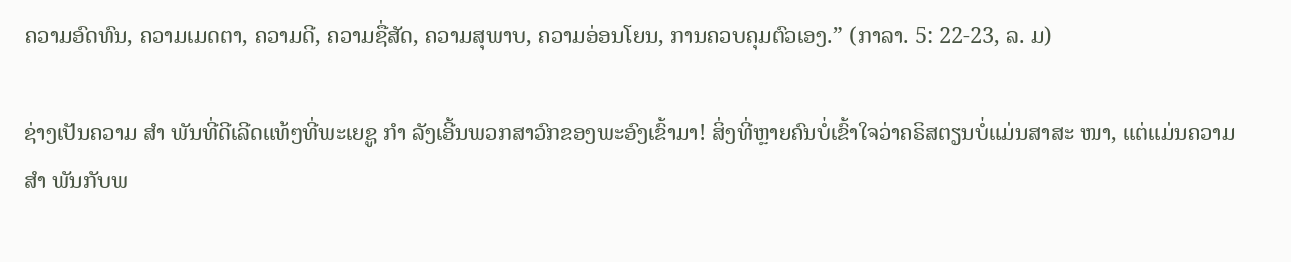ຄວາມອົດທົນ, ຄວາມເມດຕາ, ຄວາມດີ, ຄວາມຊື່ສັດ, ຄວາມສຸພາບ, ຄວາມອ່ອນໂຍນ, ການຄວບຄຸມຕົວເອງ.” (ກາລາ. 5: 22-23, ລ. ມ)

ຊ່າງເປັນຄວາມ ສຳ ພັນທີ່ດີເລີດແທ້ໆທີ່ພະເຍຊູ ກຳ ລັງເອີ້ນພວກສາວົກຂອງພະອົງເຂົ້າມາ! ສິ່ງທີ່ຫຼາຍຄົນບໍ່ເຂົ້າໃຈວ່າຄຣິສຕຽນບໍ່ແມ່ນສາສະ ໜາ, ແຕ່ແມ່ນຄວາມ ສຳ ພັນກັບພ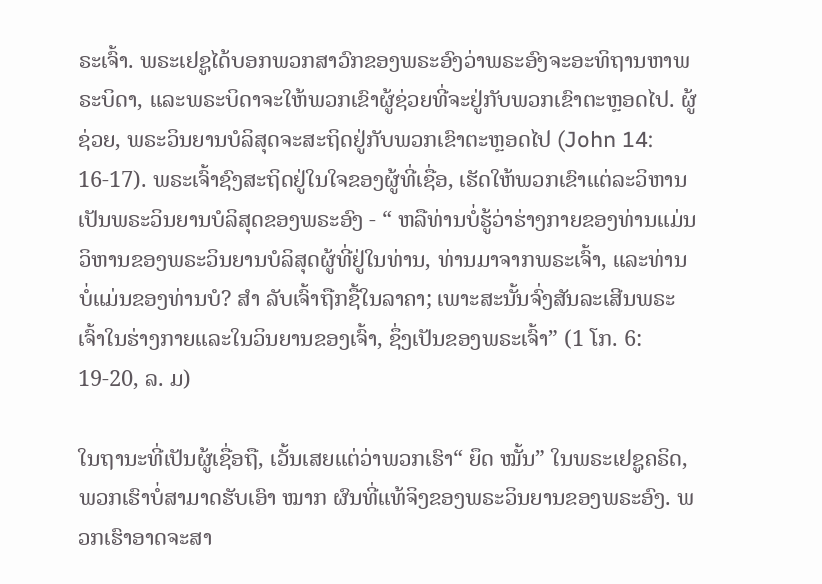ຣະເຈົ້າ. ພຣະເຢຊູໄດ້ບອກພວກສາວົກຂອງພຣະອົງວ່າພຣະອົງຈະອະທິຖານຫາພຣະບິດາ, ແລະພຣະບິດາຈະໃຫ້ພວກເຂົາຜູ້ຊ່ວຍທີ່ຈະຢູ່ກັບພວກເຂົາຕະຫຼອດໄປ. ຜູ້ຊ່ວຍ, ພຣະວິນຍານບໍລິສຸດຈະສະຖິດຢູ່ກັບພວກເຂົາຕະຫຼອດໄປ (John 14: 16-17). ພຣະເຈົ້າຊົງສະຖິດຢູ່ໃນໃຈຂອງຜູ້ທີ່ເຊື່ອ, ເຮັດໃຫ້ພວກເຂົາແຕ່ລະວິຫານເປັນພຣະວິນຍານບໍລິສຸດຂອງພຣະອົງ - “ ຫລືທ່ານບໍ່ຮູ້ວ່າຮ່າງກາຍຂອງທ່ານແມ່ນວິຫານຂອງພຣະວິນຍານບໍລິສຸດຜູ້ທີ່ຢູ່ໃນທ່ານ, ທ່ານມາຈາກພຣະເຈົ້າ, ແລະທ່ານບໍ່ແມ່ນຂອງທ່ານບໍ? ສຳ ລັບເຈົ້າຖືກຊື້ໃນລາຄາ; ເພາະສະນັ້ນຈົ່ງສັນລະເສີນພຣະເຈົ້າໃນຮ່າງກາຍແລະໃນວິນຍານຂອງເຈົ້າ, ຊຶ່ງເປັນຂອງພຣະເຈົ້າ” (1 ໂກ. 6: 19-20, ລ. ມ)

ໃນຖານະທີ່ເປັນຜູ້ເຊື່ອຖື, ເວັ້ນເສຍແຕ່ວ່າພວກເຮົາ“ ຍຶດ ໝັ້ນ” ໃນພຣະເຢຊູຄຣິດ, ພວກເຮົາບໍ່ສາມາດຮັບເອົາ ໝາກ ຜົນທີ່ແທ້ຈິງຂອງພຣະວິນຍານຂອງພຣະອົງ. ພວກເຮົາອາດຈະສາ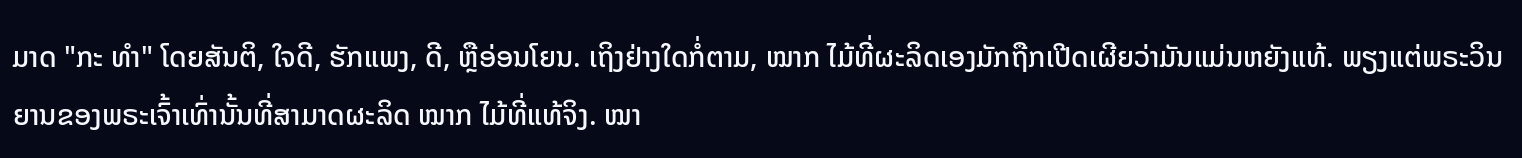ມາດ "ກະ ທຳ" ໂດຍສັນຕິ, ໃຈດີ, ຮັກແພງ, ດີ, ຫຼືອ່ອນໂຍນ. ເຖິງຢ່າງໃດກໍ່ຕາມ, ໝາກ ໄມ້ທີ່ຜະລິດເອງມັກຖືກເປີດເຜີຍວ່າມັນແມ່ນຫຍັງແທ້. ພຽງແຕ່ພຣະວິນຍານຂອງພຣະເຈົ້າເທົ່ານັ້ນທີ່ສາມາດຜະລິດ ໝາກ ໄມ້ທີ່ແທ້ຈິງ. ໝາ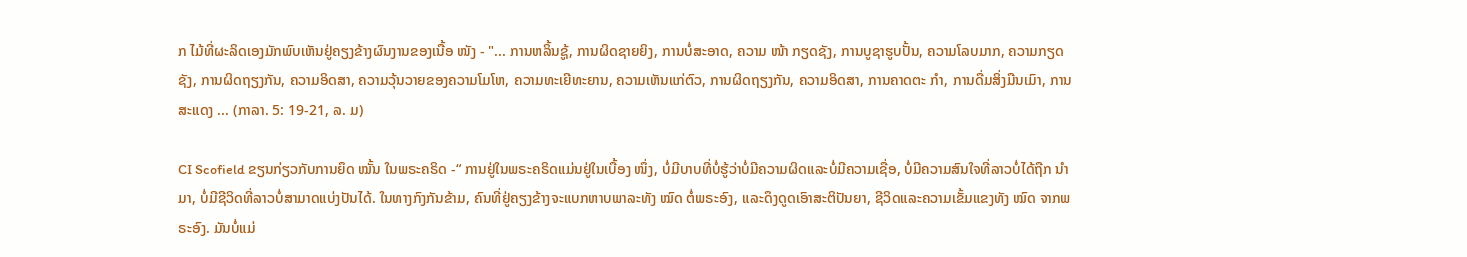ກ ໄມ້ທີ່ຜະລິດເອງມັກພົບເຫັນຢູ່ຄຽງຂ້າງຜົນງານຂອງເນື້ອ ໜັງ - "... ການຫລິ້ນຊູ້, ການຜິດຊາຍຍິງ, ການບໍ່ສະອາດ, ຄວາມ ໜ້າ ກຽດຊັງ, ການບູຊາຮູບປັ້ນ, ຄວາມໂລບມາກ, ຄວາມກຽດຊັງ, ການຜິດຖຽງກັນ, ຄວາມອິດສາ, ຄວາມວຸ້ນວາຍຂອງຄວາມໂມໂຫ, ຄວາມທະເຍີທະຍານ, ຄວາມເຫັນແກ່ຕົວ, ການຜິດຖຽງກັນ, ຄວາມອິດສາ, ການຄາດຕະ ກຳ, ການດື່ມສິ່ງມືນເມົາ, ການສະແດງ ... (ກາລາ. 5: 19-21, ລ. ມ)

CI Scofield ຂຽນກ່ຽວກັບການຍຶດ ໝັ້ນ ໃນພຣະຄຣິດ -“ ການຢູ່ໃນພຣະຄຣິດແມ່ນຢູ່ໃນເບື້ອງ ໜຶ່ງ, ບໍ່ມີບາບທີ່ບໍ່ຮູ້ວ່າບໍ່ມີຄວາມຜິດແລະບໍ່ມີຄວາມເຊື່ອ, ບໍ່ມີຄວາມສົນໃຈທີ່ລາວບໍ່ໄດ້ຖືກ ນຳ ມາ, ບໍ່ມີຊີວິດທີ່ລາວບໍ່ສາມາດແບ່ງປັນໄດ້. ໃນທາງກົງກັນຂ້າມ, ຄົນທີ່ຢູ່ຄຽງຂ້າງຈະແບກຫາບພາລະທັງ ໝົດ ຕໍ່ພຣະອົງ, ແລະດຶງດູດເອົາສະຕິປັນຍາ, ຊີວິດແລະຄວາມເຂັ້ມແຂງທັງ ໝົດ ຈາກພຣະອົງ. ມັນບໍ່ແມ່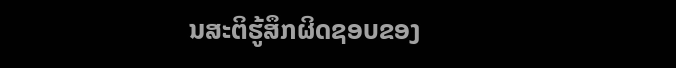ນສະຕິຮູ້ສຶກຜິດຊອບຂອງ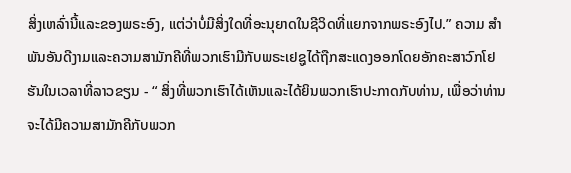ສິ່ງເຫລົ່ານີ້ແລະຂອງພຣະອົງ, ແຕ່ວ່າບໍ່ມີສິ່ງໃດທີ່ອະນຸຍາດໃນຊີວິດທີ່ແຍກຈາກພຣະອົງໄປ.” ຄວາມ ສຳ ພັນອັນດີງາມແລະຄວາມສາມັກຄີທີ່ພວກເຮົາມີກັບພຣະເຢຊູໄດ້ຖືກສະແດງອອກໂດຍອັກຄະສາວົກໂຢຮັນໃນເວລາທີ່ລາວຂຽນ - “ ສິ່ງທີ່ພວກເຮົາໄດ້ເຫັນແລະໄດ້ຍິນພວກເຮົາປະກາດກັບທ່ານ, ເພື່ອວ່າທ່ານຈະໄດ້ມີຄວາມສາມັກຄີກັບພວກ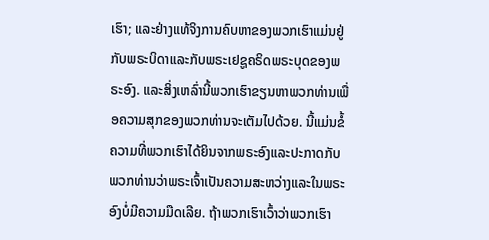ເຮົາ; ແລະຢ່າງແທ້ຈິງການຄົບຫາຂອງພວກເຮົາແມ່ນຢູ່ກັບພຣະບິດາແລະກັບພຣະເຢຊູຄຣິດພຣະບຸດຂອງພຣະອົງ. ແລະສິ່ງເຫລົ່ານີ້ພວກເຮົາຂຽນຫາພວກທ່ານເພື່ອຄວາມສຸກຂອງພວກທ່ານຈະເຕັມໄປດ້ວຍ. ນີ້ແມ່ນຂໍ້ຄວາມທີ່ພວກເຮົາໄດ້ຍິນຈາກພຣະອົງແລະປະກາດກັບພວກທ່ານວ່າພຣະເຈົ້າເປັນຄວາມສະຫວ່າງແລະໃນພຣະອົງບໍ່ມີຄວາມມືດເລີຍ. ຖ້າພວກເຮົາເວົ້າວ່າພວກເຮົາ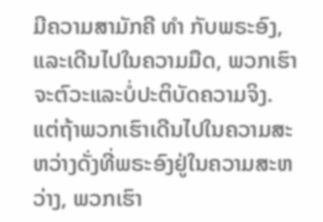ມີຄວາມສາມັກຄີ ທຳ ກັບພຣະອົງ, ແລະເດີນໄປໃນຄວາມມືດ, ພວກເຮົາຈະຕົວະແລະບໍ່ປະຕິບັດຄວາມຈິງ. ແຕ່ຖ້າພວກເຮົາເດີນໄປໃນຄວາມສະຫວ່າງດັ່ງທີ່ພຣະອົງຢູ່ໃນຄວາມສະຫວ່າງ, ພວກເຮົາ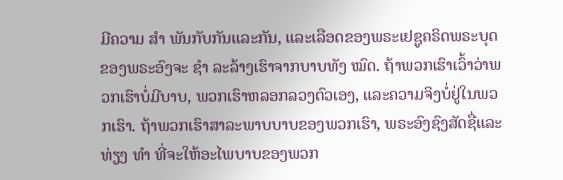ມີຄວາມ ສຳ ພັນກັບກັນແລະກັນ, ແລະເລືອດຂອງພຣະເຢຊູຄຣິດພຣະບຸດຂອງພຣະອົງຈະ ຊຳ ລະລ້າງເຮົາຈາກບາບທັງ ໝົດ. ຖ້າພວກເຮົາເວົ້າວ່າພວກເຮົາບໍ່ມີບາບ, ພວກເຮົາຫລອກລວງຕົວເອງ, ແລະຄວາມຈິງບໍ່ຢູ່ໃນພວກເຮົາ. ຖ້າພວກເຮົາສາລະພາບບາບຂອງພວກເຮົາ, ພຣະອົງຊົງສັດຊື່ແລະທ່ຽງ ທຳ ທີ່ຈະໃຫ້ອະໄພບາບຂອງພວກ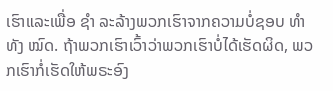ເຮົາແລະເພື່ອ ຊຳ ລະລ້າງພວກເຮົາຈາກຄວາມບໍ່ຊອບ ທຳ ທັງ ໝົດ. ຖ້າພວກເຮົາເວົ້າວ່າພວກເຮົາບໍ່ໄດ້ເຮັດຜິດ, ພວກເຮົາກໍ່ເຮັດໃຫ້ພຣະອົງ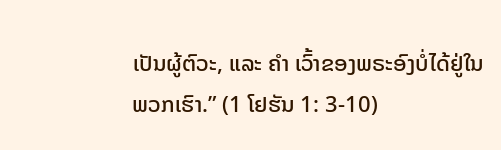ເປັນຜູ້ຕົວະ, ແລະ ຄຳ ເວົ້າຂອງພຣະອົງບໍ່ໄດ້ຢູ່ໃນພວກເຮົາ.” (1 ໂຢຮັນ 1: 3-10)